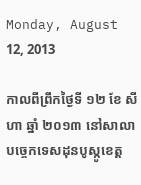Monday, August 12, 2013

កាលពីព្រឹកថ្ងៃទី ១២ ខែ សីហា ឆ្នាំ ២០១៣ នៅសាលាបច្ចេកទេសដុនបូស្កូខេត្ត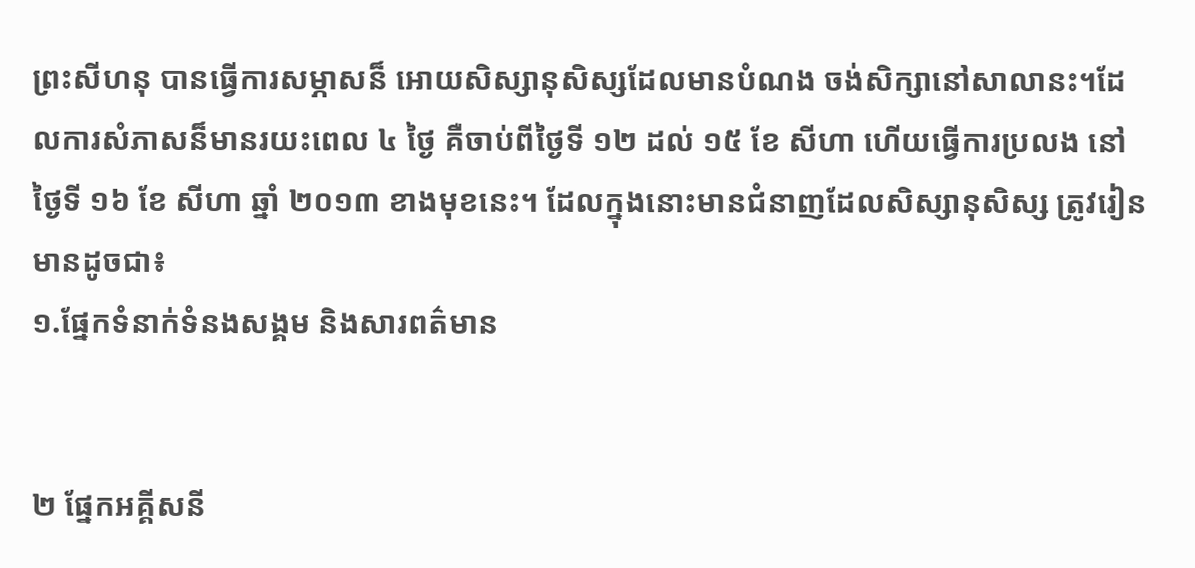ព្រះសីហនុ បានធ្វើការសម្ភាសន៏ អោយសិស្សានុសិស្សដែលមានបំណង ចង់សិក្សានៅសាលានះ។ដែលការសំភាសន៏មានរយះពេល ៤ ថ្ងៃ គឺចាប់ពីថ្ងៃទី ១២ ដល់ ១៥ ខែ សីហា ហើយធ្វើការប្រលង នៅថ្ងៃទី ១៦ ខែ សីហា ឆ្នាំ ២០១៣ ខាងមុខនេះ។ ដែលក្នុងនោះមានជំនាញដែលសិស្សានុសិស្ស ត្រូវរៀនមានដូចជា៖
១.ផ្នែកទំនាក់ទំនងសង្គម និងសារពត៌មាន


២ ផ្នែកអគ្គីសនី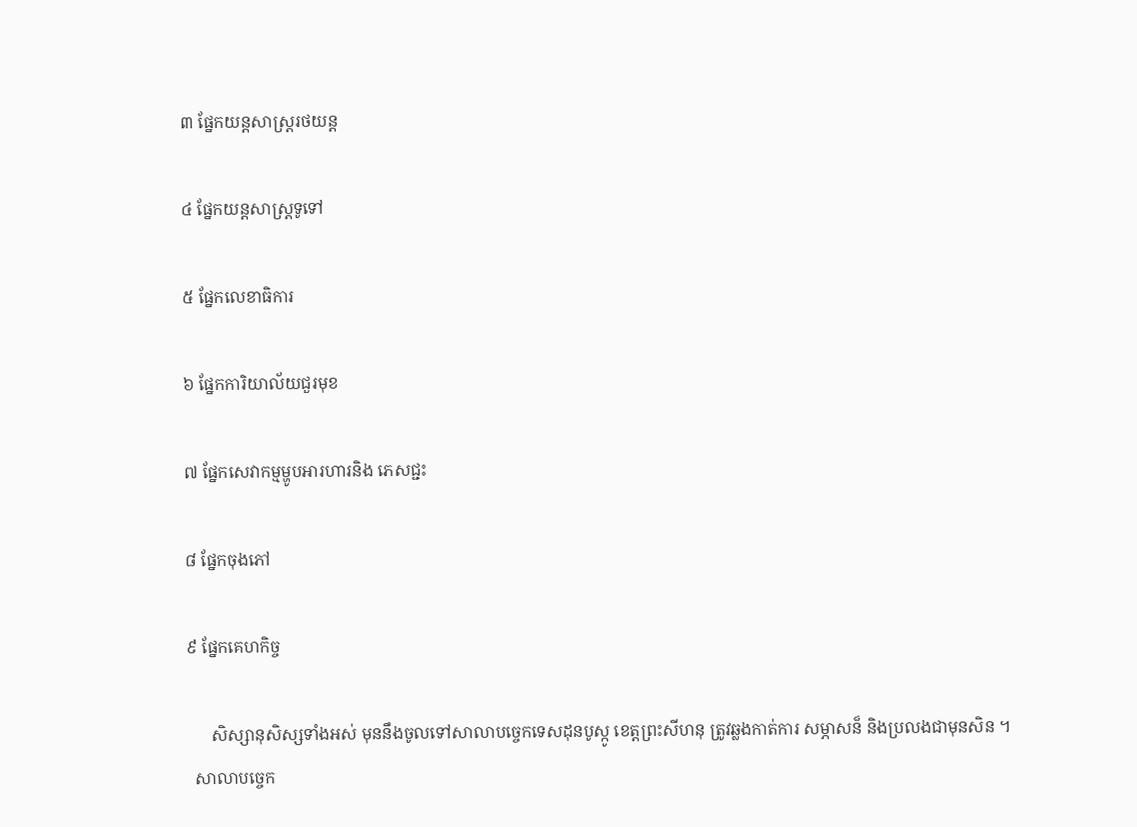៣ ផ្នែកយន្តសាស្រ្តរថយន្ត

៤ ផ្នែកយន្តសាស្រ្ដទូទៅ

៥ ផ្នែកលេខាធិការ

៦ ផ្នែកការិយាល័យជួរមុខ

៧ ផ្នែកសេវាកម្មម្ហូបអារហារនិង ភេសជ្ជះ

៨ ផ្នែកចុងភៅ

៩ ផ្នែកគេហកិច្ច

      សិស្សានុសិស្សទាំងអស់ មុននឹងចូលទៅសាលាបច្ចេកទេសដុនបូស្កូ ខេត្តព្រះសីហនុ ត្រូវឆ្លងកាត់ការ សម្ភាសន៏ និងប្រលងជាមុនសិន ។
  សាលាបច្ចេក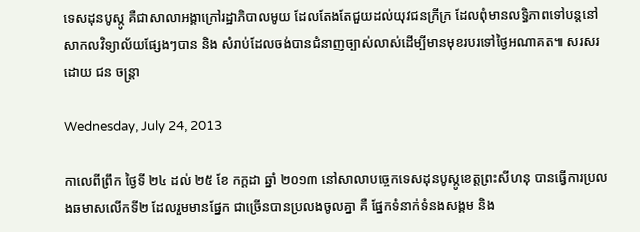ទេសដុនបូស្កូ គឺជាសាលាអង្គាក្រៅរដ្ឋាភិបាលមូយ ដែលតែងតែជួយដល់យុវជនក្រីក្រ ដែលពុំមានលទ្ធិភាពទៅបន្តនៅសាកលវិទ្យាល័យផ្សែងៗបាន និង សំរាប់ដែលចង់បានជំនាញច្បាស់លាស់ដើម្បីមានមុខរបរទៅថ្ងៃអណាគត៕ សរសរដោយ ជន ចន្ត្រា

Wednesday, July 24, 2013

កាលេពីព្រឹក ថ្ងៃទី ២៤ ដល់ ២៥ ខែ កក្ដដា ឆ្នាំ ២០១៣ នៅសាលាបច្ចេកទេសដុនបូស្កូខេត្តព្រះសីហនុ បានធ្វើការប្រលងឆមាសលើកទី២ ដែលរួមមានផ្នែក ជាច្រើនបានប្រលងចូលគ្នា គឺ ផ្នែកទំនាក់ទំនងសង្គម និង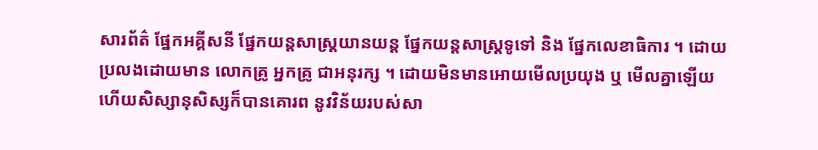សារព័ត៌ ផ្នែកអគ្គីសនី ផ្នែកយន្ដសាស្រ្ដយានយន្ដ ផ្នែកយន្ដសាស្រ្ដទូទៅ និង ផ្នែកលេខាធិការ ។ ដោយប្រលងដោយមាន លោកគ្រូ អ្នកគ្រូ ជាអនុរក្ស ។ ដោយមិនមានអោយមើលប្រយុង ឬ មើលគ្នាឡើយ ហើយសិស្សានុសិស្សក៏បានគោរព នូវវិន័យរបស់សា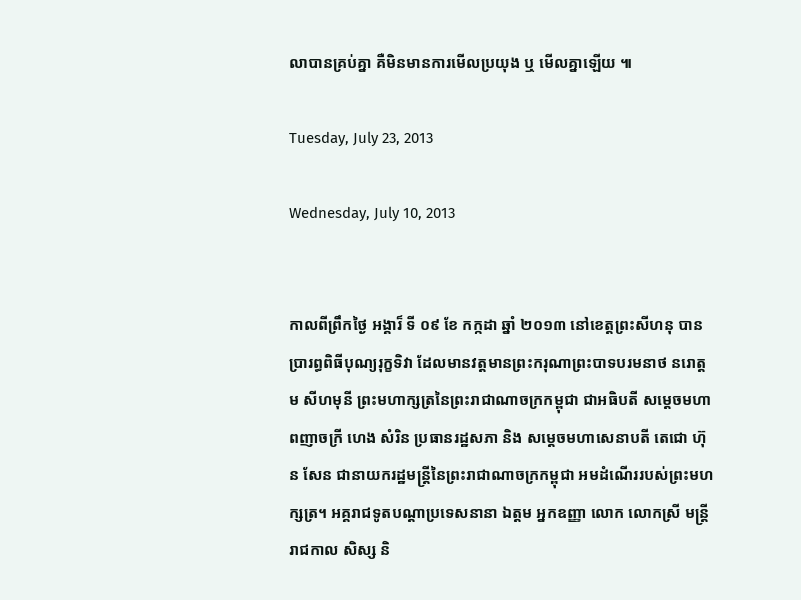លាបានគ្រប់គ្នា គឺមិនមានការមើលប្រយុង ឬ មើលគ្នាឡើយ ៕

Tuesday, July 23, 2013

Wednesday, July 10, 2013


កាលពីព្រឹកថ្ងៃ អង្គារ៏ ទី ០៩ ខែ កក្កដា ឆ្នាំ ២០១៣ នៅខេត្តព្រះសីហនុ បានប្រារព្ធពិធីបុណ្យរុក្ខទិវា ដែលមានវត្តមានព្រះករុណាព្រះបាទបរមនាថ នរោត្តម សីហមុនី ព្រះមហាក្សត្រនៃព្រះរាជាណាចក្រកម្ពុជា ជាអធិបតី សម្ដេចមហាពញាចក្រី ហេង សំរិន ប្រធានរដ្ឋសភា និង សម្ដេចមហាសេនាបតី តេជោ ហ៊ុន សែន ជានាយករដ្ឋមន្រ្តីនៃព្រះរាជាណាចក្រកម្ពុជា អមដំណើររបស់ព្រះមហក្សត្រ។ អគ្គរាជទូតបណ្ដាប្រទេសនានា ឯត្តម អ្នកឧញ្ញា លោក លោកស្រី មន្រ្តីរាជកាល សិស្ស និ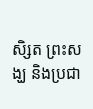សិ្សត ព្រះសង្ឃ និងប្រជា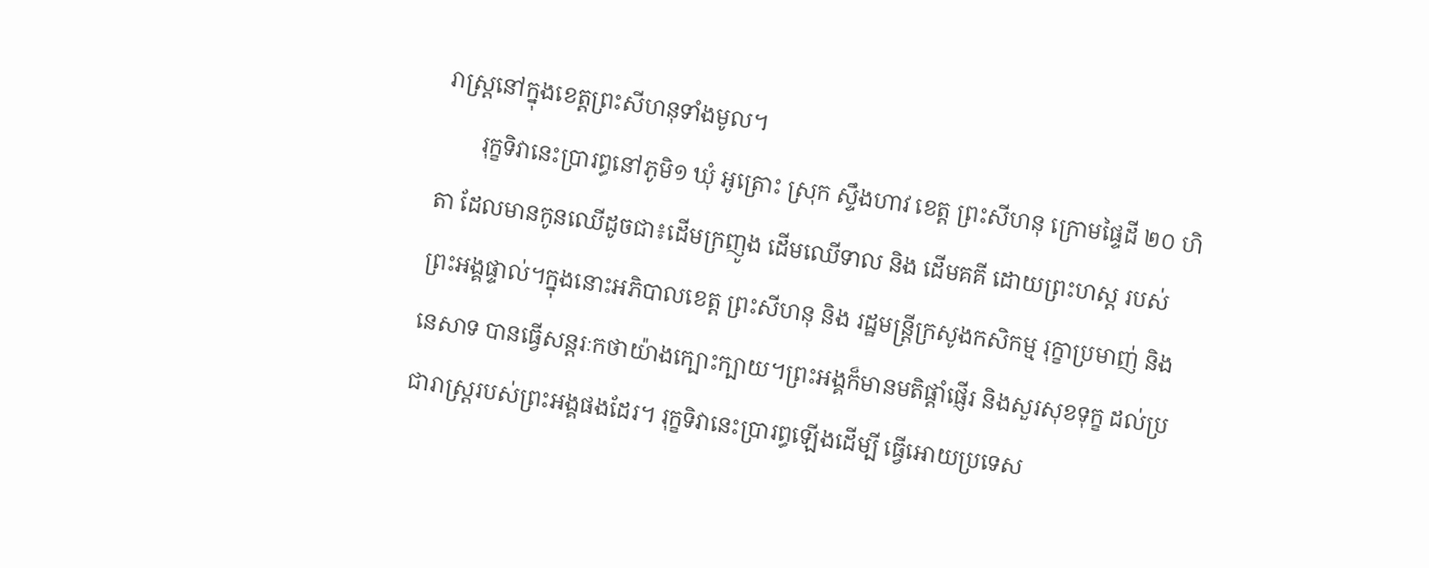រាស្រ្តនៅក្នុងខេត្តព្រះសីហនុទាំងមូល។
       រុក្ខទិវានេះប្រារព្ធនៅភូមិ១ ឃុំ អូត្រោះ ស្រុក ស្ទឹងហាវ ខេត្ត ព្រះសីហនុ ក្រោមផ្ទៃដី ២០ ហិតា ដែលមានកូនឈើដូចជា៖ដើមក្រញូង ដើមឈើទាល និង ដើមគគី ដោយព្រះហស្ត របស់ព្រះអង្គផ្ទាល់។ក្នុងនោះអភិបាលខេត្ត ព្រះសីហនុ និង រដ្ឋមន្ត្រីក្រសូងកសិកម្ម រុក្ខាប្រមាញ់ និងនេសាទ បានធ្វើសន្តរៈកថាយ៉ាងក្បោះក្បាយ។ព្រះអង្គក៏មានមតិផ្តាំផ្ញើរ និងសួរសុខទុក្ខ ដល់ប្រជារាស្រ្តរបស់ព្រះអង្គផងដែរ។ រុក្ខទិវានេះប្រារព្ធឡើងដើម្បី ធ្វើអោយប្រទេស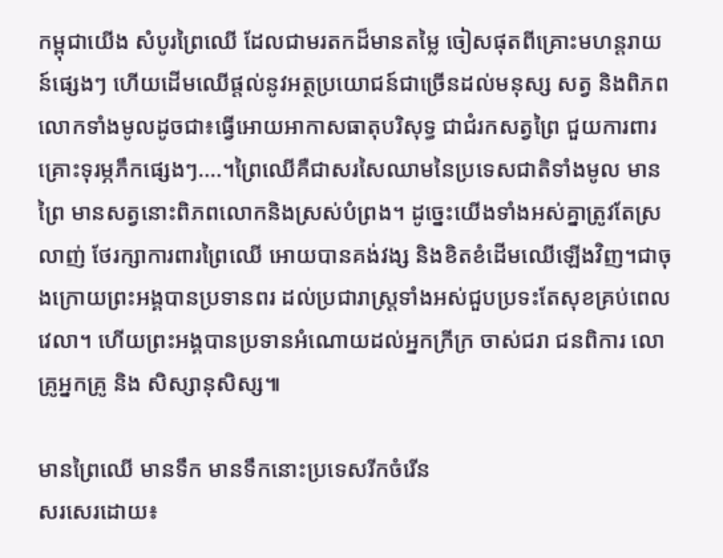កម្ពុជាយើង សំបូរព្រៃឈើ ដែលជាមរតកដ៏មានតម្លៃ ចៀសផុតពីគ្រោះមហន្តរាយន៍ផ្សេងៗ ហើយដើមឈើផ្តល់នូវអត្ថប្រយោជន៍ជាច្រើនដល់មនុស្ស សត្វ និងពិភពលោកទាំងមូលដូចជា៖ធ្វើអោយអាកាសធាតុបរិសុទ្ធ ជាជំរកសត្វព្រៃ ជួយការពារគ្រោះទុរម្ភភឹកផ្សេងៗ....។ព្រៃឈើគឺជាសរសៃឈាមនៃប្រទេសជាតិទាំងមូល មានព្រៃ មានសត្វនោះពិភពលោកនិងស្រស់បំព្រង។ ដូច្នេះយើងទាំងអស់គ្នាត្រូវតែស្រលាញ់ ថែរក្សាការពារព្រៃឈើ អោយបានគង់វង្ស និងខិតខំដើមឈើឡើងវិញ។ជាចុងក្រោយព្រះអង្គបានប្រទានពរ ដល់ប្រជារាស្រ្តទាំងអស់ជួបប្រទះតែសុខគ្រប់ពេលវេលា។ ហើយព្រះអង្គបានប្រទានអំណោយដល់អ្នកក្រីក្រ ចាស់ជរា ជនពិការ លោគ្រូអ្នកគ្រូ និង សិស្សានុសិស្ស៕

មានព្រៃឈើ មានទឹក មានទឹកនោះប្រទេសរីកចំរើន
សរសេរដោយ៖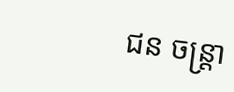ជន ចន្រ្តា